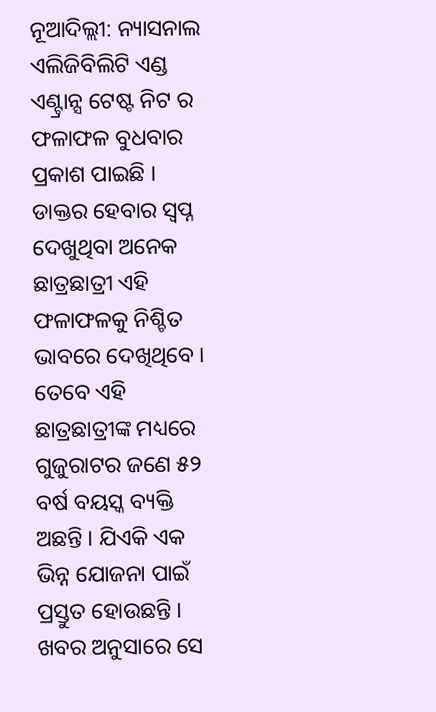ନୂଆଦିଲ୍ଲୀ: ନ୍ୟାସନାଲ ଏଲିଜିବିଲିଟି ଏଣ୍ଡ ଏଣ୍ଟ୍ରାନ୍ସ ଟେଷ୍ଟ ନିଟ ର ଫଳାଫଳ ବୁଧବାର ପ୍ରକାଶ ପାଇଛି । ଡାକ୍ତର ହେବାର ସ୍ୱପ୍ନ ଦେଖୁଥିବା ଅନେକ ଛାତ୍ରଛାତ୍ରୀ ଏହି ଫଳାଫଳକୁ ନିଶ୍ଚିତ ଭାବରେ ଦେଖିଥିବେ । ତେବେ ଏହି ଛାତ୍ରଛାତ୍ରୀଙ୍କ ମଧ୍ୟରେ ଗୁଜୁରାଟର ଜଣେ ୫୨ ବର୍ଷ ବୟସ୍କ ବ୍ୟକ୍ତି ଅଛନ୍ତି । ଯିଏକି ଏକ ଭିନ୍ନ ଯୋଜନା ପାଇଁ ପ୍ରସ୍ତୁତ ହୋଉଛନ୍ତି । ଖବର ଅନୁସାରେ ସେ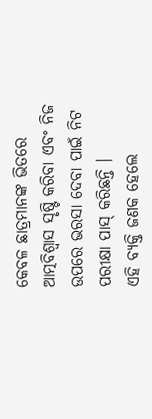କେବଳ ଛାତ୍ରମାନଙ୍କ ଭିତରେ ଆତ୍ମବିଶ୍ୱାସ ସୃଷ୍ଟି କରିବା ଏବଂ ନିଜ ଉପରେ ଭରସା ଦେବା ପାଇଁ ନିଟ ପରୀକ୍ଷା ପାସ୍ କରିଛନ୍ତି ।
ଏହି ବ୍ୟକ୍ତି ଜଣକ ହେଲେ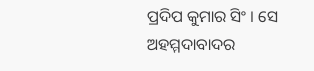ପ୍ରଦିପ କୁମାର ସିଂ । ସେ ଅହମ୍ମଦାବାଦର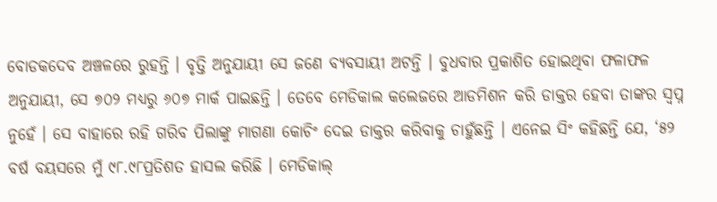ବୋଡକଦେବ ଅଞ୍ଚଳରେ ରୁହନ୍ତି । ବୃତ୍ତି ଅନୁଯାୟୀ ସେ ଜଣେ ବ୍ୟବସାୟୀ ଅଟନ୍ତି । ବୁଧବାର ପ୍ରକାଶିତ ହୋଇଥିବା ଫଳାଫଳ ଅନୁଯାୟୀ, ସେ ୭୦୨ ମଧ୍ୟରୁ ୬୦୭ ମାର୍କ ପାଇଛନ୍ତି । ତେବେ ମେଡିକାଲ କଲେଜରେ ଆଡମିଶନ କରି ଡାକ୍ତର ହେବା ତାଙ୍କର ସ୍ୱପ୍ନ ନୁହେଁ । ସେ ବାହାରେ ରହି ଗରିବ ପିଲାଙ୍କୁ ମାଗଣା କୋଚିଂ ଦେଇ ଡାକ୍ତର କରିବାକୁ ଚାହୁଁଛନ୍ତି । ଏନେଇ ସିଂ କହିଛନ୍ତି ଯେ, ‘୫୨ ବର୍ଷ ବୟସରେ ମୁଁ ୯୮.୯୮ପ୍ରତିଶତ ହାସଲ କରିଛି । ମେଡିକାଲ୍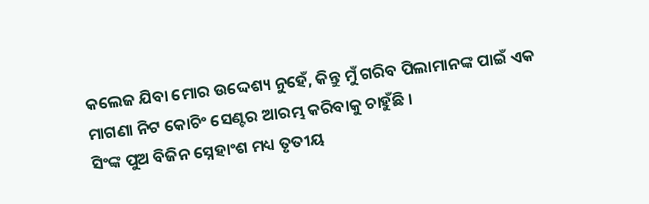କଲେଜ ଯିବା ମୋର ଉଦ୍ଦେଶ୍ୟ ନୁହେଁ, କିନ୍ତୁ ମୁଁ ଗରିବ ପିଲାମାନଙ୍କ ପାଇଁ ଏକ ମାଗଣା ନିଟ କୋଚିଂ ସେଣ୍ଟର ଆରମ୍ଭ କରିବାକୁ ଚାହୁଁଛି ।
ସିଂଙ୍କ ପୁଅ ବିଜିନ ସ୍ନେହାଂଶ ମଧ୍ୟ ତୃତୀୟ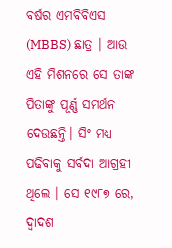ବର୍ଷର ଏମବିବିଏସ (MBBS) ଛାତ୍ର । ଆଉ ଏହି ମିଶନରେ ସେ ତାଙ୍କ ପିତାଙ୍କୁ ପୂର୍ଣ୍ଣ ସମର୍ଥନ ଦେଉଛନ୍ତି। ସିଂ ମଧ୍ୟ ପଢିବାକୁ ସର୍ବଦା ଆଗ୍ରହୀ ଥିଲେ । ସେ ୧୯୮୭ ରେ, ଦ୍ୱାଦଶ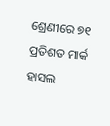ଶ୍ରେଣୀରେ ୭୧ ପ୍ରତିଶତ ମାର୍କ ହାସଲ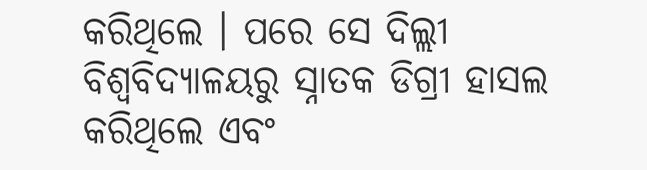କରିଥିଲେ । ପରେ ସେ ଦିଲ୍ଲୀ ବିଶ୍ୱବିଦ୍ୟାଳୟରୁ ସ୍ନାତକ ଡିଗ୍ରୀ ହାସଲ କରିଥିଲେ ଏବଂ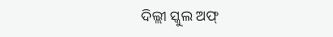ଦିଲ୍ଲୀ ସ୍କୁଲ ଅଫ୍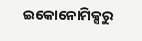ଇକୋନୋମିକ୍ସରୁ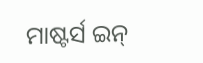ମାଷ୍ଟର୍ସ ଇନ୍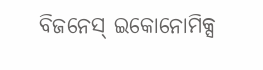ବିଜନେସ୍ ଇକୋନୋମିକ୍ସ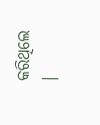କରିଥିଲେ ।